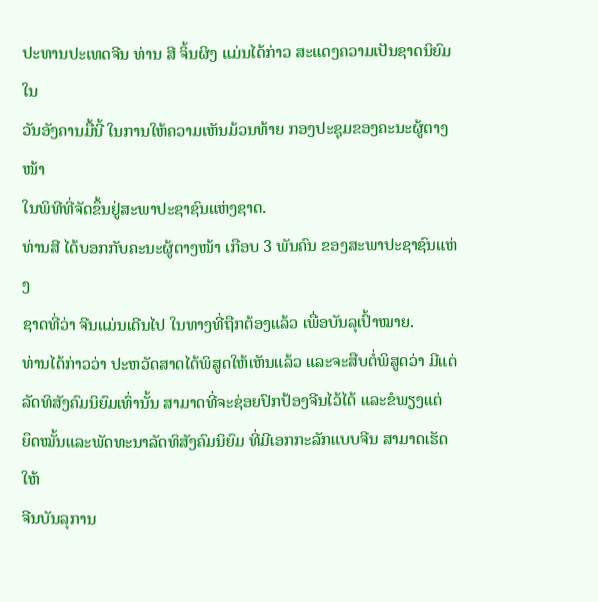ປະທານປະເທດຈີນ ທ່ານ ສີ ຈິ້ນຜິງ ແມ່ນໄດ້ກ່າວ ສະແດງຄວາມເປັນຊາດນິຍົມໃນ
ວັນອັງຄານມື້ນີ້ ໃນການໃຫ້ຄວາມເຫັນມ້ວນທ້າຍ ກອງປະຊຸມຂອງຄະນະຜູ້ຕາງໜ້າ
ໃນພິທີທີ່ຈັດຂຶ້ນຢູ່ສະພາປະຊາຊົນແຫ່ງຊາດ.
ທ່ານສີ ໄດ້ບອກກັບຄະນະຜູ້ຕາງໜ້າ ເກືອບ 3 ພັນຄົນ ຂອງສະພາປະຊາຊົນແຫ່ງ
ຊາດທີ່ວ່າ ຈີນແມ່ນເດີນໄປ ໃນທາງທີ່ຖືກຕ້ອງແລ້ວ ເພື່ອບັນລຸເປົ້າໝາຍ.
ທ່ານໄດ້ກ່າວວ່າ ປະຫວັດສາດໄດ້ພິສູດໃຫ້ເຫັນແລ້ວ ແລະຈະສືບຕໍ່ພິສູດວ່າ ມີແຕ່
ລັດທິສັງຄົມນິຍົມເທົ່ານັ້ນ ສາມາດທີ່ຈະຊ່ອຍປົກປ້ອງຈີນໄວ້ໄດ້ ແລະຂໍພຽງແຕ່
ຍຶດໝັ້ນແລະພັດທະນາລັດທິສັງຄົມນິຍົມ ທີ່ມີເອກກະລັກແບບຈີນ ສາມາດເຮັດໃຫ້
ຈີນບັນລຸການ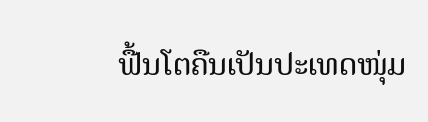ຟື້ນໂຕຄືນເປັນປະເທດໜຸ່ມ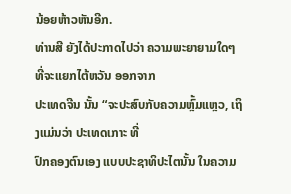ນ້ອຍຫ້າວຫັນອີກ.
ທ່ານສີ ຍັງໄດ້ປະກາດໄປວ່າ ຄວາມພະຍາຍາມໃດໆ ທີ່ຈະແຍກໄຕ້ຫວັນ ອອກຈາກ
ປະເທດຈີນ ນັ້ນ “ຈະປະສົບກັບຄວາມຫຼົ້ມແຫຼວ, ເຖິງແມ່ນວ່າ ປະເທດເກາະ ທີ່
ປົກຄອງຕົນເອງ ແບບປະຊາທິປະໄຕນັ້ນ ໃນຄວາມ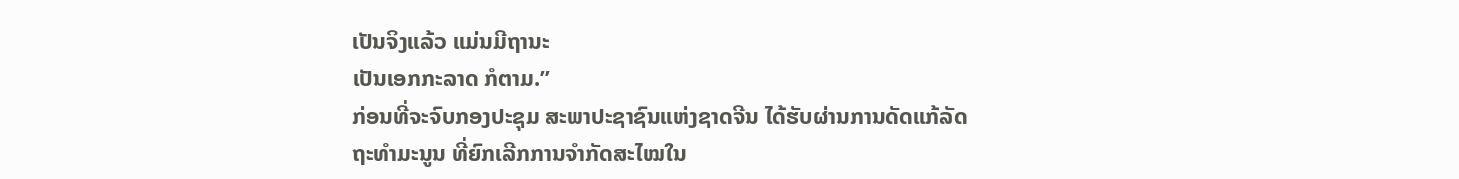ເປັນຈິງແລ້ວ ແມ່ນມີຖານະ
ເປັນເອກກະລາດ ກໍຕາມ.”
ກ່ອນທີ່ຈະຈົບກອງປະຊຸມ ສະພາປະຊາຊົນແຫ່ງຊາດຈີນ ໄດ້ຮັບຜ່ານການດັດແກ້ລັດ
ຖະທຳມະນູນ ທີ່ຍົກເລີກການຈຳກັດສະໄໝໃນ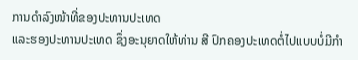ການດຳລົງໜ້າທີ່ຂອງປະທານປະເທດ
ແລະຮອງປະທານປະເທດ ຊຶ່ງອະນຸຍາດໃຫ້ທ່ານ ສີ ປົກຄອງປະເທດຕໍ່ໄປແບບບໍ່ມີກຳ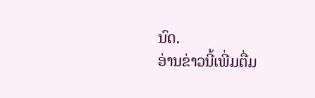ນົດ.
ອ່ານຂ່າວນີ້ເພີ່ມຕື່ມ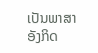ເປັນພາສາອັງກິດ